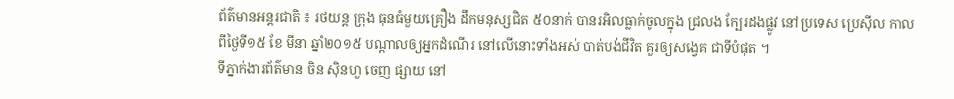ព័ត៌មានអន្តរជាតិ ៖ រថយន្ត ក្រុង ធុនធំមួយគ្រឿង ដឹកមនុស្សជិត ៥០នាក់ បានរអិលធ្លាក់ចូលក្នុង ជ្រលង ក្បែរដងផ្លូវ នៅប្រទេស ប្រេស៊ីល កាលពីថ្ងៃទី១៥ ខែ មីនា ឆ្នាំ២០១៥ បណ្តាលឲ្យអ្នកដំណើរ នៅលើនោះទាំងអស់ បាត់បង់ជីវិត គួរឲ្យសង្វេគ ជាទីបំផុត ។
ទីភ្នាក់ងារព័ត៌មាន ចិន ស៊ិនហួ ចេញ ផ្សាយ នៅ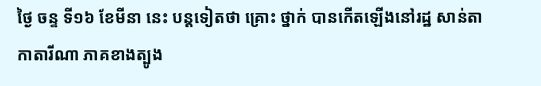ថ្ងៃ ចន្ទ ទី១៦ ខែមីនា នេះ បន្តទៀតថា គ្រោះ ថ្នាក់ បានកើតឡើងនៅរដ្ឋ សាន់តា កាតារីណា ភាគខាងត្បូង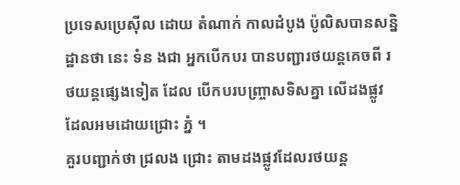ប្រទេសប្រេស៊ីល ដោយ តំណាក់ កាលដំបូង ប៉ូលិសបានសន្និដ្ឋានថា នេះ ទំន ងជា អ្នកបើកបរ បានបញ្ជារថយន្តគេចពី រថយន្តផ្សេងទៀត ដែល បើកបរបញ្ច្រាសទិសគ្នា លើដងផ្លូវ ដែលអមដោយជ្រោះ ភ្នំ ។
គួរបញ្ជាក់ថា ជ្រលង ជ្រោះ តាមដងផ្លូវដែលរថយន្ត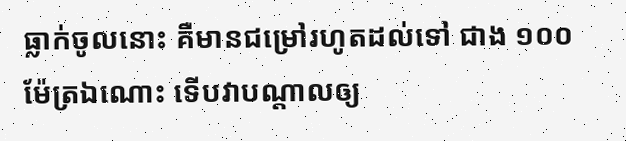ធ្លាក់ចូលនោះ គឺមានជម្រៅរហូតដល់ទៅ ជាង ១០០ ម៉ែត្រឯណោះ ទើបវាបណ្តាលឲ្យ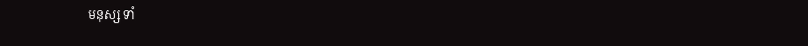មនុស្ស ទាំ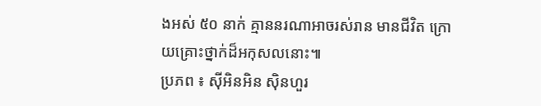ងអស់ ៥០ នាក់ គ្មាននរណាអាចរស់រាន មានជីវិត ក្រោយគ្រោះថ្នាក់ដ៏អកុសលនោះ៕
ប្រភព ៖ ស៊ីអិនអិន ស៊ិនហួរ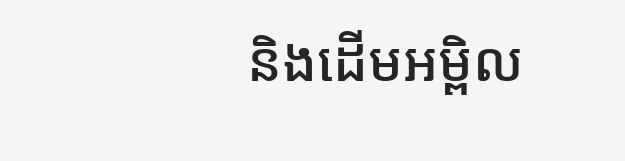និងដើមអម្ពិល